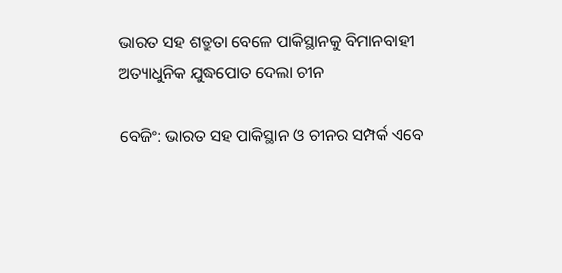ଭାରତ ସହ ଶତ୍ରୁତା ବେଳେ ପାକିସ୍ଥାନକୁ ବିମାନବାହୀ ଅତ୍ୟାଧୁନିକ ଯୁଦ୍ଧପୋତ ଦେଲା ଚୀନ

ବେଜିଂ: ଭାରତ ସହ ପାକିସ୍ଥାନ ଓ ଚୀନର ସମ୍ପର୍କ ଏବେ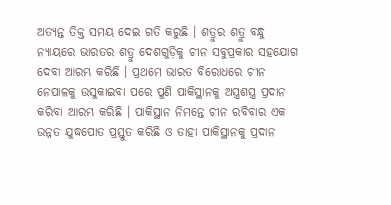ଅତ୍ୟନ୍ତ ତିକ୍ତ ସମୟ ଦେଇ ଗତି କରୁଛି । ଶତ୍ରୁର ଶତ୍ରୁ ବନ୍ଧୁ ନ୍ୟାୟରେ ଭାରତର ଶତ୍ରୁ ଦେଶଗୁଡ଼ିକୁ ଚୀନ ସବୁପ୍ରକାର ସହଯୋଗ ଦେବା ଆରମ୍ଭ କରିଛି । ପ୍ରଥମେ ଭାରତ ବିରୋଧରେ ଚୀନ ନେପାଳକୁ ଉସୁକାଇବା ପରେ ପୁଣି ପାକିସ୍ଥାନକୁ ଅସ୍ତ୍ରଶସ୍ତ୍ର ପ୍ରଦାନ କରିବା ଆରମ୍ଭ କରିଛି । ପାକିସ୍ଥାନ ନିମନ୍ତେ ଚୀନ ରବିବାର ଏକ ଉନ୍ନତ ଯୁଦ୍ଧପୋତ ପ୍ରସ୍ତୁତ କରିଛି ଓ ତାହା ପାକିସ୍ଥାନକୁ ପ୍ରଦାନ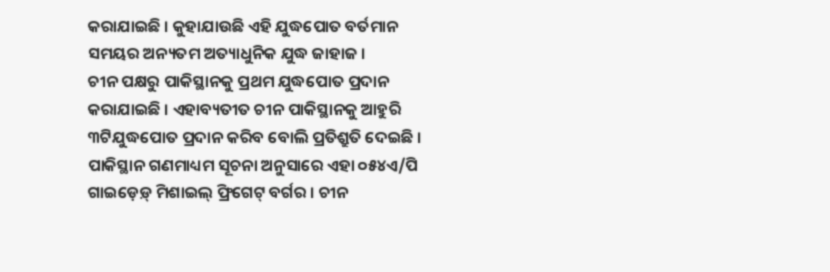କରାଯାଇଛି । କୁହାଯାଉଛି ଏହି ଯୁଦ୍ଧପୋତ ବର୍ତମାନ ସମୟର ଅନ୍ୟତମ ଅତ୍ୟାଧୁନିକ ଯୁଦ୍ଧ ଜାହାଜ ।
ଚୀନ ପକ୍ଷରୁ ପାକିସ୍ଥାନକୁ ପ୍ରଥମ ଯୁଦ୍ଧପୋତ ପ୍ରଦାନ କରାଯାଇଛି । ଏହାବ୍ୟତୀତ ଚୀନ ପାକିସ୍ଥାନକୁ ଆହୁରି ୩ଟିଯୁଦ୍ଧପୋତ ପ୍ରଦାନ କରିବ ବୋଲି ପ୍ରତିଶ୍ରୁତି ଦେଇଛି । ପାକିସ୍ଥାନ ଗଣମାଧ୍ୟମ ସୂଚନା ଅନୁସାରେ ଏହା ୦୫୪ଏ/ପି ଗାଇଡ଼େଡ଼୍ ମିଶାଇଲ୍ ଫ୍ରିଗେଟ୍ ବର୍ଗର । ଚୀନ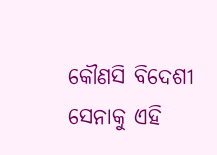କୌଣସି ବିଦେଶୀ ସେନାକୁ ଏହି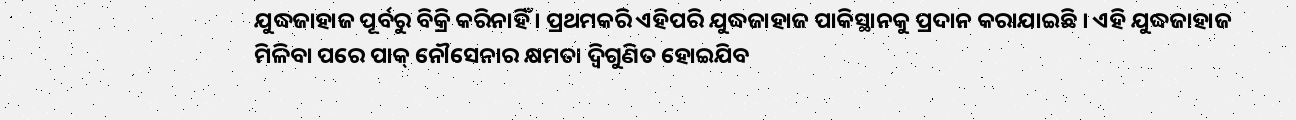ଯୁଦ୍ଧଜାହାଜ ପୂର୍ବରୁ ବିକ୍ରି କରିନାହିଁ । ପ୍ରଥମକରି ଏହିପରି ଯୁଦ୍ଧଜାହାଜ ପାକିସ୍ଥାନକୁ ପ୍ରଦାନ କରାଯାଇଛି । ଏହି ଯୁଦ୍ଧଜାହାଜ ମିଳିବା ପରେ ପାକ୍ ନୌସେନାର କ୍ଷମତା ଦ୍ବିଗୁଣିତ ହୋଇଯିବ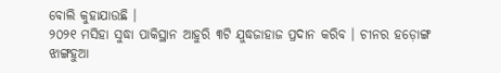ବୋଲି କୁହାଯାଉଛି ।
୨୦୨୧ ମସିହା ସୁଦ୍ଧା ପାକିସ୍ଥାନ ଆହୁରି ୩ଟି ଯୁଦ୍ଧଜାହାଜ ପ୍ରଦାନ କରିବ । ଚୀନର ହଡ଼ୋଙ୍ଗ ଝାଙ୍ଗହୁଆ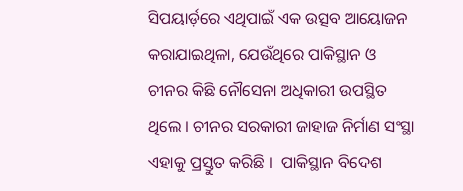ସିପୟାର୍ଡ଼ରେ ଏଥିପାଇଁ ଏକ ଉତ୍ସବ ଆୟୋଜନ କରାଯାଇଥିଳା, ଯେଉଁଥିରେ ପାକିସ୍ଥାନ ଓ ଚୀନର କିଛି ନୌସେନା ଅଧିକାରୀ ଉପସ୍ଥିତ ଥିଲେ । ଚୀନର ସରକାରୀ ଜାହାଜ ନିର୍ମାଣ ସଂସ୍ଥା ଏହାକୁ ପ୍ରସ୍ତୁତ କରିଛି ।  ପାକିସ୍ଥାନ ବିଦେଶ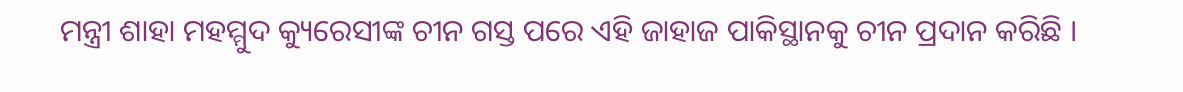ମନ୍ତ୍ରୀ ଶାହା ମହମ୍ମୁଦ କ୍ୟୁରେସୀଙ୍କ ଚୀନ ଗସ୍ତ ପରେ ଏହି ଜାହାଜ ପାକିସ୍ଥାନକୁ ଚୀନ ପ୍ରଦାନ କରିଛି ।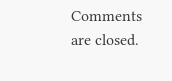Comments are closed.